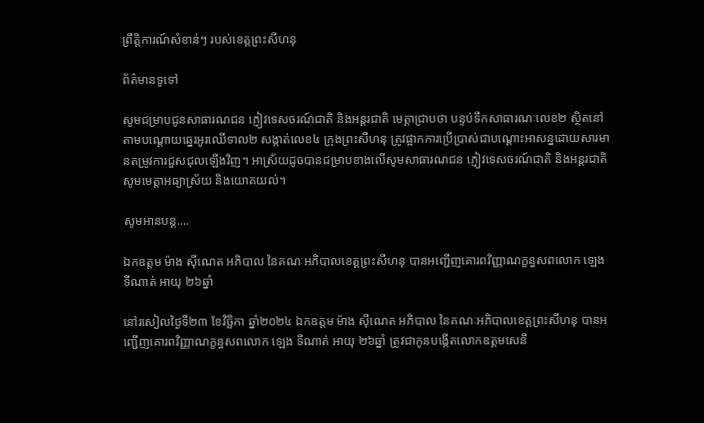ព្រឹត្តិការណ៍សំខាន់ៗ របស់ខេត្តព្រះសីហនុ

ព័ត៌មានទូទៅ

សូមជម្រាបជូនសាធារណជន ភ្ញៀវទេសចរណ៍ជាតិ និងអន្តរជាតិ មេត្តាជ្រាបថា បន្ទប់ទឹកសាធារណៈលេខ២ ស្ថិតនៅតាមបណ្តោយឆ្នេរអូរឈើទាល២ សង្កាត់លេខ៤ ក្រុងព្រះសីហនុ ត្រូវផ្អាកការប្រើប្រាស់ជាបណ្តោះអាសន្នដោយសារមានតម្រូវការជួសជុលឡើងវិញ។ អាស្រ័យដូចបានជម្រាបខាងលើសូមសាធារណជន ភ្ញៀវទេសចរណ៍ជាតិ និងអន្តរជាតិ សូមមេត្តាអធ្យាស្រ័យ និងយោគយល់។

សូមអានបន្ត....

ឯកឧត្តម ម៉ាង ស៊ីណេត អភិបាល នៃគណៈអភិបាលខេត្តព្រះសីហនុ បានអញ្ជើញគោរពវិញ្ញាណក្ខន្ធសពលោក ឡេង ទីណាត់ អាយុ ២៦ឆ្នាំ

នៅរសៀលថ្ងៃទី២៣ ខែវិច្ឆិកា ឆ្នាំ២០២៤ ឯកឧត្តម ម៉ាង ស៊ីណេត អភិបាល នៃគណៈអភិបាលខេត្តព្រះសីហនុ បានអញ្ជើញគោរពវិញ្ញាណក្ខន្ធសពលោក ឡេង ទីណាត់ អាយុ ២៦ឆ្នាំ ត្រូវជាកូនបង្កើតលោកឧត្តមសេនី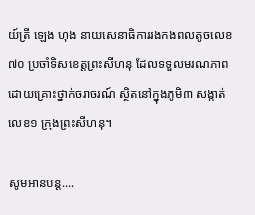យ៍ត្រី ឡេង ហុង នាយសេនាធិការរងកងពលតូចលេខ៧០ ប្រចាំទិសខេត្តព្រះសីហនុ ដែលទទួលមរណភាពដោយគ្រោះថ្នាក់ចរាចរណ៍ ស្ថិតនៅក្នុងភូមិ៣ សង្កាត់លេខ១ ក្រុងព្រះសីហនុ។

សូមអានបន្ត....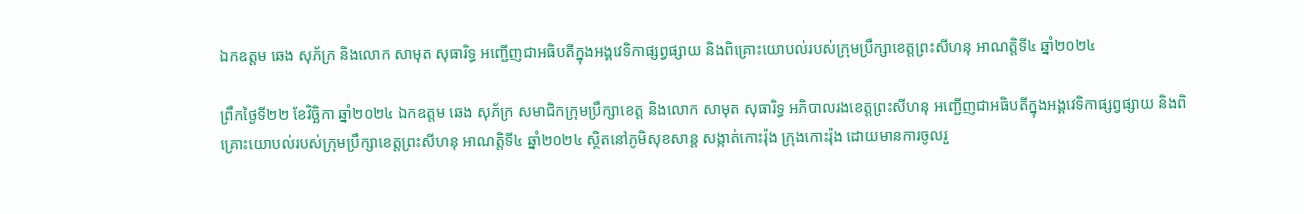ឯកឧត្តម ឆេង សុភ័ក្រ និងលោក សាមុត សុធារិទ្ធ អញ្ជើញជាអធិបតីក្នុងអង្គវេទិកាផ្សព្វផ្សាយ និងពិគ្រោះយោបល់របស់ក្រុមប្រឹក្សាខេត្តព្រះសីហនុ អាណត្តិទី៤ ឆ្នាំ២០២៤

ព្រឹកថ្ងៃទី២២ ខែវិច្ឆិកា ឆ្នាំ២០២៤ ឯកឧត្តម ឆេង សុភ័ក្រ សមាជិកក្រុមប្រឹក្សាខេត្ត និងលោក សាមុត សុធារិទ្ធ អភិបាលរងខេត្តព្រះសីហនុ អញ្ជើញជាអធិបតីក្នុងអង្គវេទិកាផ្សព្វផ្សាយ និងពិគ្រោះយោបល់របស់ក្រុមប្រឹក្សាខេត្តព្រះសីហនុ អាណត្តិទី៤ ឆ្នាំ២០២៤ ស្ថិតនៅភូមិសុខសាន្ត សង្កាត់កោះរ៉ុង ក្រុងកោះរ៉ុង ដោយមានការចូលរួ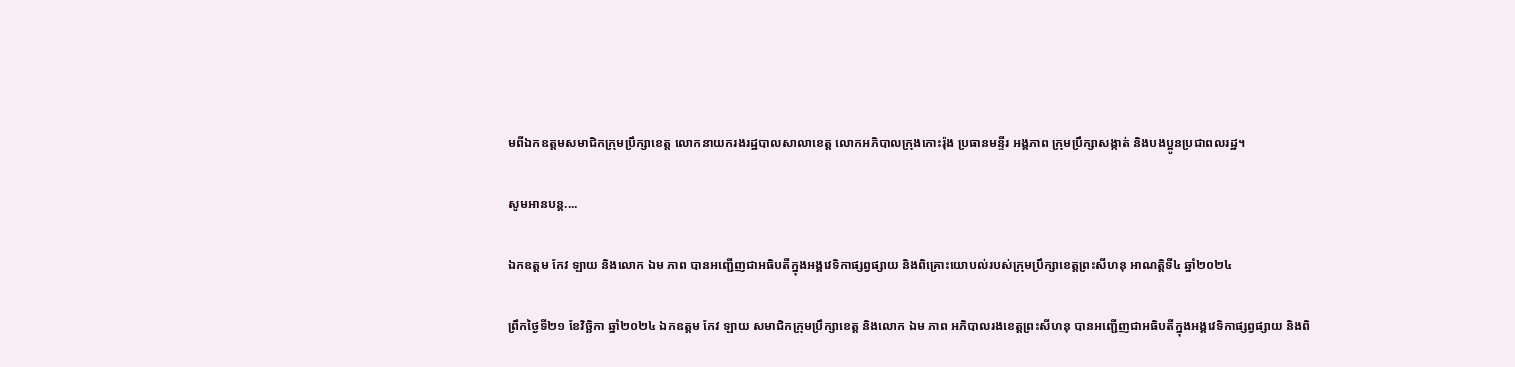មពីឯកឧត្តមសមាជិកក្រុមប្រឹក្សាខេត្ត លោកនាយករងរដ្ឋបាលសាលាខេត្ត លោកអភិបាលក្រុងកោះរ៉ុង ប្រធានមន្ទីរ អង្គភាព ក្រុមប្រឹក្សាសង្កាត់ និងបងប្អូនប្រជាពលរដ្ឋ។

សូមអានបន្ត....

ឯកឧត្តម កែវ ឡាយ និងលោក ឯម ភាព បានអញ្ជើញជាអធិបតីក្នុងអង្គវេទិកាផ្សព្វផ្សាយ និងពិគ្រោះយោបល់របស់ក្រុមប្រឹក្សាខេត្តព្រះសីហនុ អាណត្តិទី៤ ឆ្នាំ២០២៤

ព្រឹកថ្ងៃទី២១ ខែវិច្ឆិកា ឆ្នាំ២០២៤ ឯកឧត្តម កែវ ឡាយ សមាជិកក្រុមប្រឹក្សាខេត្ត និងលោក ឯម ភាព អភិបាលរងខេត្តព្រះសីហនុ បានអញ្ជើញជាអធិបតីក្នុងអង្គវេទិកាផ្សព្វផ្សាយ និងពិ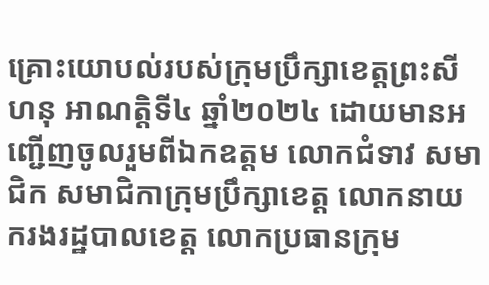គ្រោះយោបល់របស់ក្រុមប្រឹក្សាខេត្តព្រះសីហនុ អាណត្តិទី៤ ឆ្នាំ២០២៤ ដោយមានអញ្ជើញចូលរួមពីឯកឧត្តម លោកជំទាវ សមាជិក សមាជិកាក្រុមប្រឹក្សាខេត្ត លោកនាយករងរដ្ឋបាលខេត្ត លោកប្រធានក្រុម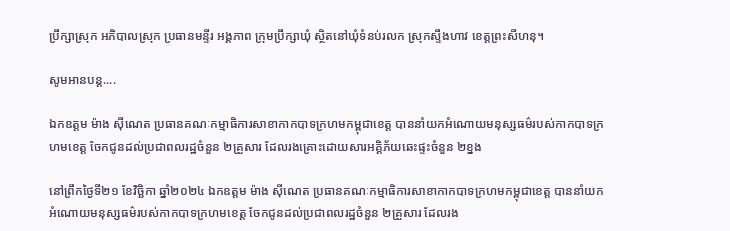ប្រឹក្សាស្រុក អភិបាលស្រុក ប្រធានមន្ទីរ អង្គភាព ក្រុមប្រឹក្សាឃុំ ស្ថិតនៅឃុំទំនប់រលក ស្រុកស្ទឹងហាវ ខេត្តព្រះសីហនុ។

សូមអានបន្ត....

ឯកឧត្តម ម៉ាង ស៊ីណេត ប្រធានគណៈកម្មាធិការសាខាកាកបាទក្រហមកម្ពុជាខេត្ត បាននាំយកអំណោយមនុស្សធម៌របស់កាកបាទក្រហមខេត្ត ចែកជូនដល់ប្រជាពលរដ្ឋចំនួន ២គ្រួសារ ដែលរងគ្រោះដោយសារអគ្គិភ័យឆេះផ្ទះចំនួន ២ខ្នង

នៅព្រឹកថ្ងៃទី២១ ខែវិច្ឆិកា ឆ្នាំ២០២៤ ឯកឧត្តម ម៉ាង ស៊ីណេត ប្រធានគណៈកម្មាធិការសាខាកាកបាទក្រហមកម្ពុជាខេត្ត បាននាំយកអំណោយមនុស្សធម៌របស់កាកបាទក្រហមខេត្ត ចែកជូនដល់ប្រជាពលរដ្ឋចំនួន ២គ្រួសារ ដែលរង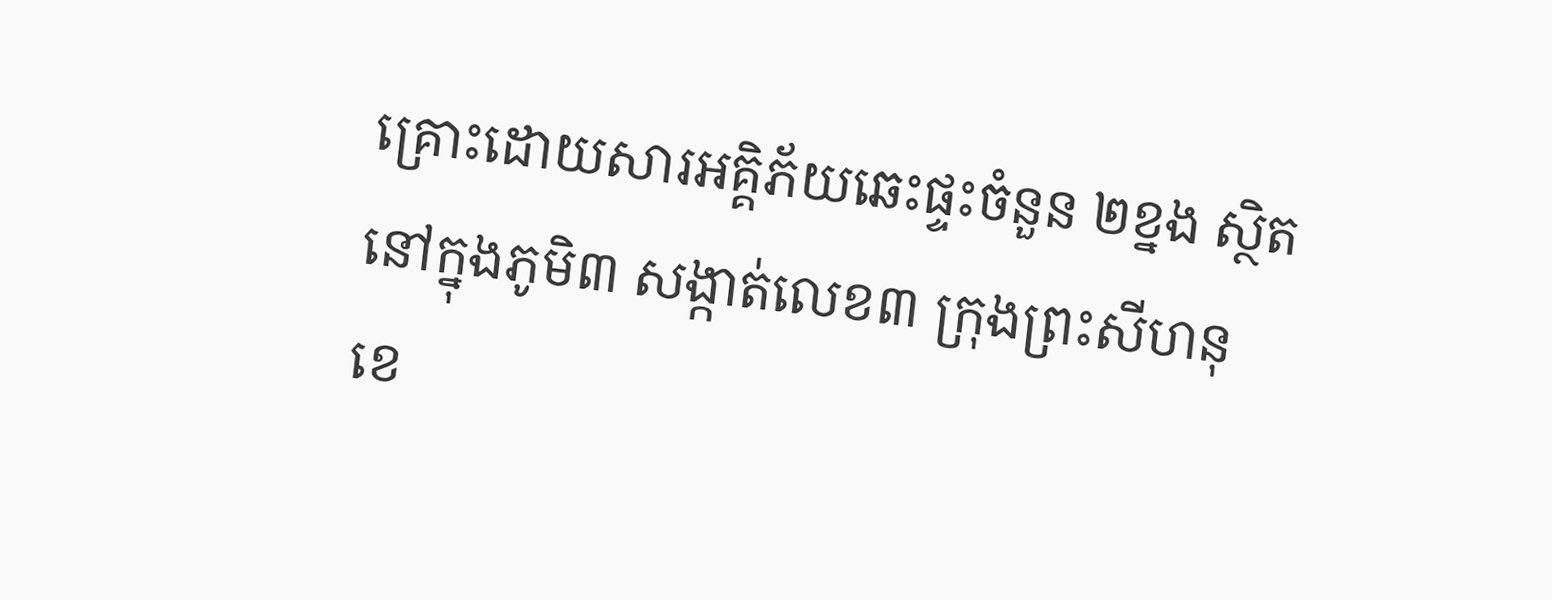គ្រោះដោយសារអគ្គិភ័យឆេះផ្ទះចំនួន ២ខ្នង ស្ថិតនៅក្នុងភូមិ៣ សង្កាត់លេខ៣ ក្រុងព្រះសីហនុ ខេ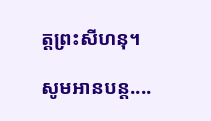ត្តព្រះសីហនុ។

សូមអានបន្ត....